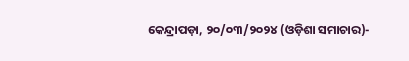କେନ୍ଦ୍ରାପଡ଼ା, ୨୦/୦୩/୨୦୨୪ (ଓଡ଼ିଶା ସମାଚାର)-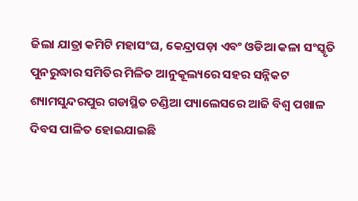ଜିଲା ଯାତ୍ରା କମିଟି ମହାସଂଘ, କେନ୍ଦ୍ରାପଡ଼ା ଏବଂ ଓଡିଆ କଳା ସଂସ୍କୃତି ପୁନରୁଦ୍ଧାର ସମିତିର ମିଳିତ ଆନୁକୂଲ୍ୟରେ ସହର ସନ୍ନିକଟ ଶ୍ୟାମସୁନ୍ଦରପୁର ଗଡାସ୍ଥିତ ଚଣ୍ଡିଆ ପ୍ୟାଲେସରେ ଆଜି ବିଶ୍ୱ ପଖାଳ ଦିବସ ପାଳିତ ହୋଇଯାଇଛି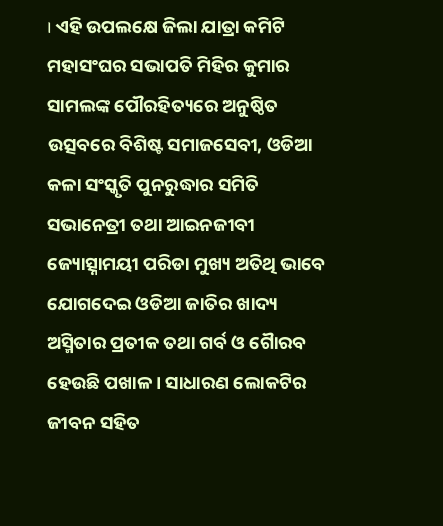। ଏହି ଉପଲକ୍ଷେ ଜିଲା ଯାତ୍ରା କମିଟି ମହାସଂଘର ସଭାପତି ମିହିର କୁମାର ସାମଲଙ୍କ ପୌରହିତ୍ୟରେ ଅନୁଷ୍ଠିତ ଉତ୍ସବରେ ବିଶିଷ୍ଟ ସମାଜସେବୀ, ଓଡିଆ କଳା ସଂସ୍କୃତି ପୁନରୁଦ୍ଧାର ସମିତି ସଭାନେତ୍ରୀ ତଥା ଆଇନଜୀବୀ ଜ୍ୟୋତ୍ସ୍ନାମୟୀ ପରିଡା ମୁଖ୍ୟ ଅତିଥି ଭାବେ ଯୋଗଦେଇ ଓଡିଆ ଜାତିର ଖାଦ୍ୟ ଅସ୍ମିତାର ପ୍ରତୀକ ତଥା ଗର୍ବ ଓ ଗୈାରବ ହେଉଛି ପଖାଳ । ସାଧାରଣ ଲୋକଟିର ଜୀବନ ସହିତ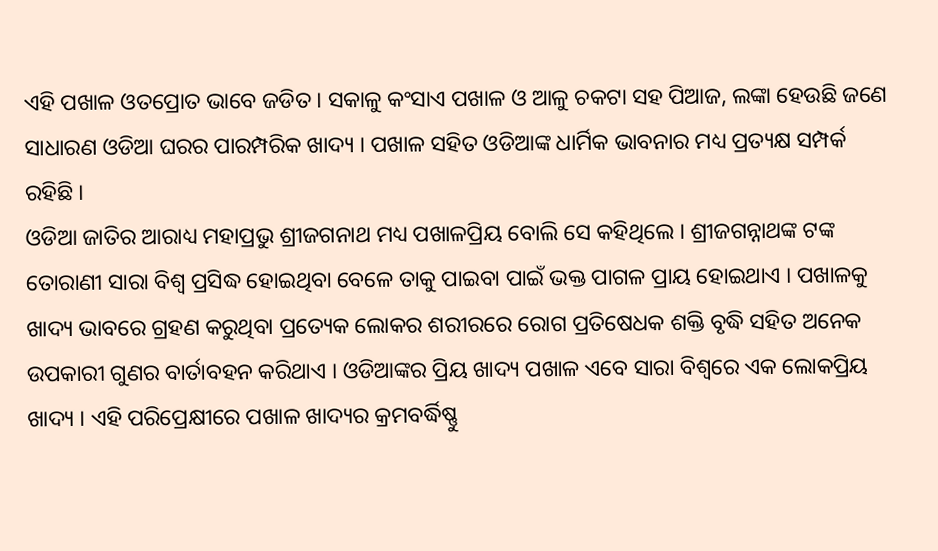ଏହି ପଖାଳ ଓତପ୍ରୋତ ଭାବେ ଜଡିତ । ସକାଳୁ କଂସାଏ ପଖାଳ ଓ ଆଳୁ ଚକଟା ସହ ପିଆଜ, ଲଙ୍କା ହେଉଛି ଜଣେ ସାଧାରଣ ଓଡିଆ ଘରର ପାରମ୍ପରିକ ଖାଦ୍ୟ । ପଖାଳ ସହିତ ଓଡିଆଙ୍କ ଧାର୍ମିକ ଭାବନାର ମଧ୍ୟ ପ୍ରତ୍ୟକ୍ଷ ସମ୍ପର୍କ ରହିଛି ।
ଓଡିଆ ଜାତିର ଆରାଧ୍ୟ ମହାପ୍ରଭୁ ଶ୍ରୀଜଗନାଥ ମଧ୍ୟ ପଖାଳପ୍ରିୟ ବୋଲି ସେ କହିଥିଲେ । ଶ୍ରୀଜଗନ୍ନାଥଙ୍କ ଟଙ୍କ ତୋରାଣୀ ସାରା ବିଶ୍ୱ ପ୍ରସିଦ୍ଧ ହୋଇଥିବା ବେଳେ ତାକୁ ପାଇବା ପାଇଁ ଭକ୍ତ ପାଗଳ ପ୍ରାୟ ହୋଇଥାଏ । ପଖାଳକୁ ଖାଦ୍ୟ ଭାବରେ ଗ୍ରହଣ କରୁଥିବା ପ୍ରତ୍ୟେକ ଲୋକର ଶରୀରରେ ରୋଗ ପ୍ରତିଷେଧକ ଶକ୍ତି ବୃଦ୍ଧି ସହିତ ଅନେକ ଉପକାରୀ ଗୁଣର ବାର୍ତାବହନ କରିଥାଏ । ଓଡିଆଙ୍କର ପ୍ରିୟ ଖାଦ୍ୟ ପଖାଳ ଏବେ ସାରା ବିଶ୍ୱରେ ଏକ ଲୋକପ୍ରିୟ ଖାଦ୍ୟ । ଏହି ପରିପ୍ରେକ୍ଷୀରେ ପଖାଳ ଖାଦ୍ୟର କ୍ରମବର୍ଦ୍ଧିଷ୍ଣୁ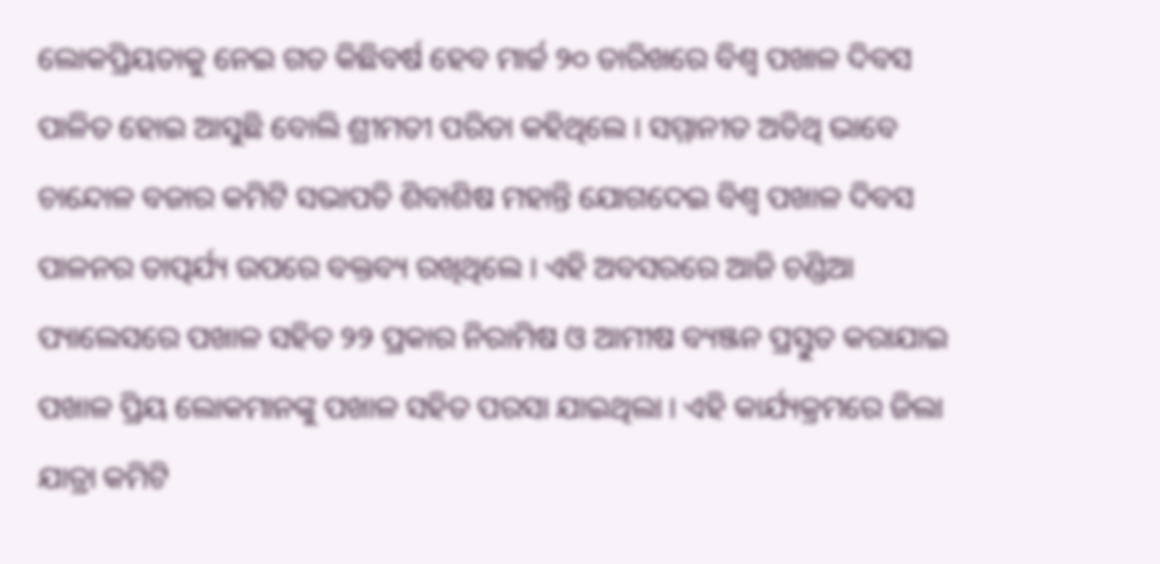ଲୋକପ୍ରିୟତାକୁ ନେଇ ଗତ କିଛିବର୍ଷ ହେବ ମାର୍ଚ୍ଚ ୨୦ ତାରିଖରେ ବିଶ୍ୱ ପଖାଳ ଦିବସ ପାଳିତ ହୋଇ ଆସୁଛି ବୋଲି ଶ୍ରୀମତୀ ପରିଡା କହିଥିଲେ । ସମ୍ମାନୀତ ଅତିଥି ଭାବେ ଚାନ୍ଦୋଳ ବଜାର କମିଟି ସଭାପତି ଶିବାଶିଷ ମହାନ୍ତି ଯୋଗଦେଇ ବିଶ୍ୱ ପଖାଳ ଦିବସ ପାଳନର ତାତ୍ପର୍ଯ୍ୟ ଉପରେ ବକ୍ତବ୍ୟ ରଖିଥିଲେ । ଏହି ଅବସରରେ ଆଜି ଚଣ୍ଡିଆ ପ୍ୟାଲେସରେ ପଖାଳ ସହିତ ୨୨ ପ୍ରକାର ନିରାମିଷ ଓ ଆମୀଷ ବ୍ୟଞ୍ଜନ ପ୍ରସ୍ତୁତ କରାଯାଇ ପଖାଳ ପ୍ରିୟ ଲୋକମାନଙ୍କୁ ପଖାଳ ସହିତ ପରସା ଯାଇଥିଲା । ଏହି କାର୍ଯ୍ୟକ୍ରମରେ ଜିଲା ଯାତ୍ରା କମିଟି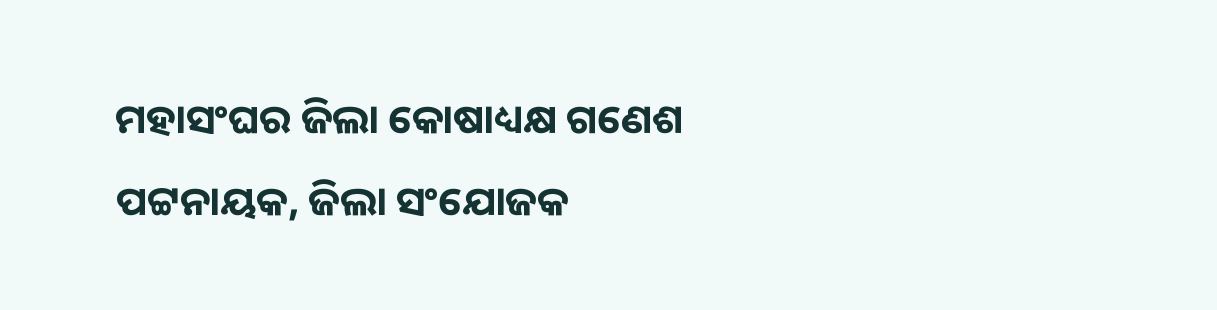ମହାସଂଘର ଜିଲା କୋଷାଧ୍ୟକ୍ଷ ଗଣେଶ ପଟ୍ଟନାୟକ, ଜିଲା ସଂଯୋଜକ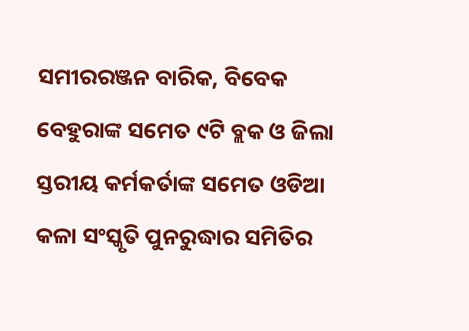ସମୀରରଞ୍ଜନ ବାରିକ, ବିବେକ ବେହୁରାଙ୍କ ସମେତ ୯ଟି ବ୍ଲକ ଓ ଜିଲା ସ୍ତରୀୟ କର୍ମକର୍ତାଙ୍କ ସମେତ ଓଡିଆ କଳା ସଂସ୍କୃତି ପୁନରୁଦ୍ଧାର ସମିତିର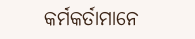କର୍ମକର୍ତାମାନେ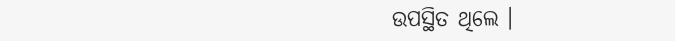ଉପସ୍ଥିତ ଥିଲେ ।